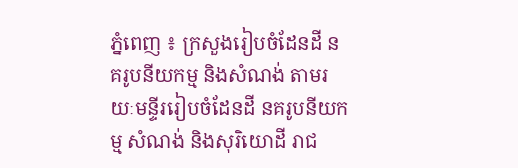ភ្នំពេញ ៖ ក្រសួងរៀបចំដែនដី នគរូបនីយកម្ម និងសំណង់ តាមរយៈមន្ទីររៀបចំដែនដី នគរូបនីយកម្ម សំណង់ និងសុរិយោដី រាជ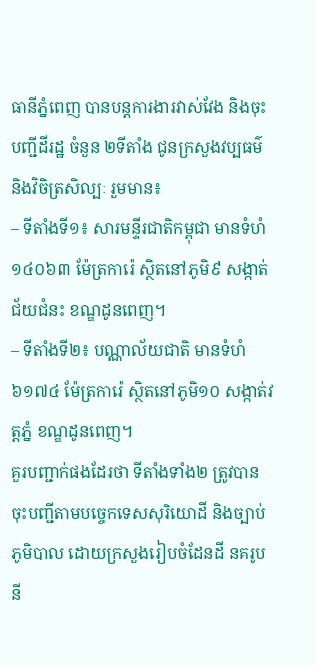ធានីភ្នំពេញ បានបន្តការងារវាស់វែង និងចុះបញ្ជីដីរដ្ឋ ចំនួន ២ទីតាំង ជូនក្រសួងវប្បធម៌ និងវិចិត្រសិល្បៈ រួមមាន៖
– ទីតាំងទី១៖ សារមន្ទីរជាតិកម្ពុជា មានទំហំ ១៤០៦៣ ម៉ែត្រការ៉េ ស្ថិតនៅភូមិ៩ សង្កាត់ជ័យជំនះ ខណ្ឌដូនពេញ។
– ទីតាំងទី២៖ បណ្ណាល័យជាតិ មានទំហំ ៦១៧៤ ម៉ែត្រការ៉េ ស្ថិតនៅភូមិ១០ សង្កាត់វត្តភ្នំ ខណ្ឌដូនពេញ។
គួរបញ្ជាក់ផងដែរថា ទីតាំងទាំង២ ត្រូវបានចុះបញ្ជីតាមបច្ចេកទេសសុរិយោដី និងច្បាប់ភូមិបាល ដោយក្រសួងរៀបចំដែនដី នគរូបនី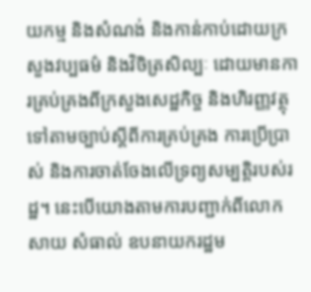យកម្ម និងសំណង់ និងកាន់កាប់ដោយក្រសួងវប្បធម៌ និងវិចិត្រសិល្បៈ ដោយមានការគ្រប់គ្រងពីក្រសួងសេដ្ឋកិច្ច និងហិរញ្ញវត្ថុ ទៅតាមច្បាប់ស្តីពីការគ្រប់គ្រង ការប្រើប្រាស់ និងការចាត់ចែងលើទ្រព្យសម្បត្តិរបស់រដ្ឋ។ នេះបើយោងតាមការបញ្ជាក់ពីលោក សាយ សំធាល់ ឧបនាយករដ្ឋម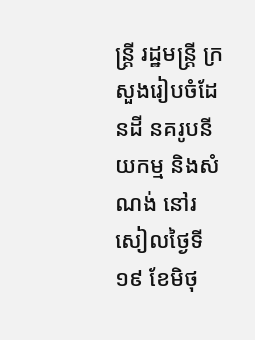ន្ត្រី រដ្ឋមន្ត្រី ក្រសួងរៀបចំដែនដី នគរូបនីយកម្ម និងសំណង់ នៅរសៀលថ្ងៃទី១៩ ខែមិថុ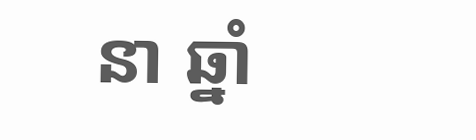នា ឆ្នាំ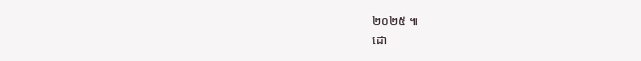២០២៥ ៕
ដោ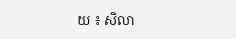យ ៖ សិលា